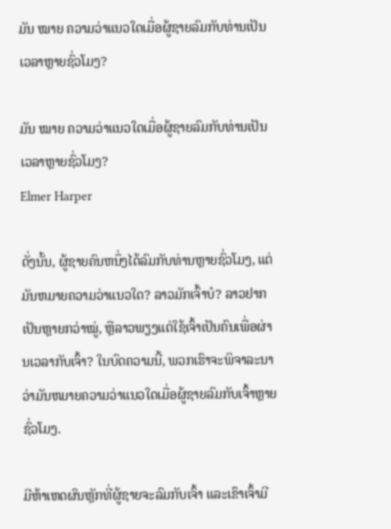ມັນ ໝາຍ ຄວາມວ່າແນວໃດເມື່ອຜູ້ຊາຍລົມກັບທ່ານເປັນເວລາຫຼາຍຊົ່ວໂມງ?

ມັນ ໝາຍ ຄວາມວ່າແນວໃດເມື່ອຜູ້ຊາຍລົມກັບທ່ານເປັນເວລາຫຼາຍຊົ່ວໂມງ?
Elmer Harper

ດັ່ງນັ້ນ, ຜູ້ຊາຍຄົນຫນຶ່ງໄດ້ລົມກັບທ່ານຫຼາຍຊົ່ວໂມງ, ແຕ່ມັນຫມາຍຄວາມວ່າແນວໃດ? ລາວມັກເຈົ້າບໍ? ລາວຢາກເປັນຫຼາຍກວ່າໝູ່, ຫຼືລາວພຽງແຕ່ໃຊ້ເຈົ້າເປັນຄົນເພື່ອຜ່ານເວລາກັບເຈົ້າ? ໃນບົດຄວາມນີ້, ພວກເຮົາຈະພິຈາລະນາວ່າມັນຫມາຍຄວາມວ່າແນວໃດເມື່ອຜູ້ຊາຍລົມກັບເຈົ້າຫຼາຍຊົ່ວໂມງ.

ມີຫ້າເຫດຜົນຫຼັກທີ່ຜູ້ຊາຍຈະລົມກັບເຈົ້າ ແລະເຂົາເຈົ້າມີ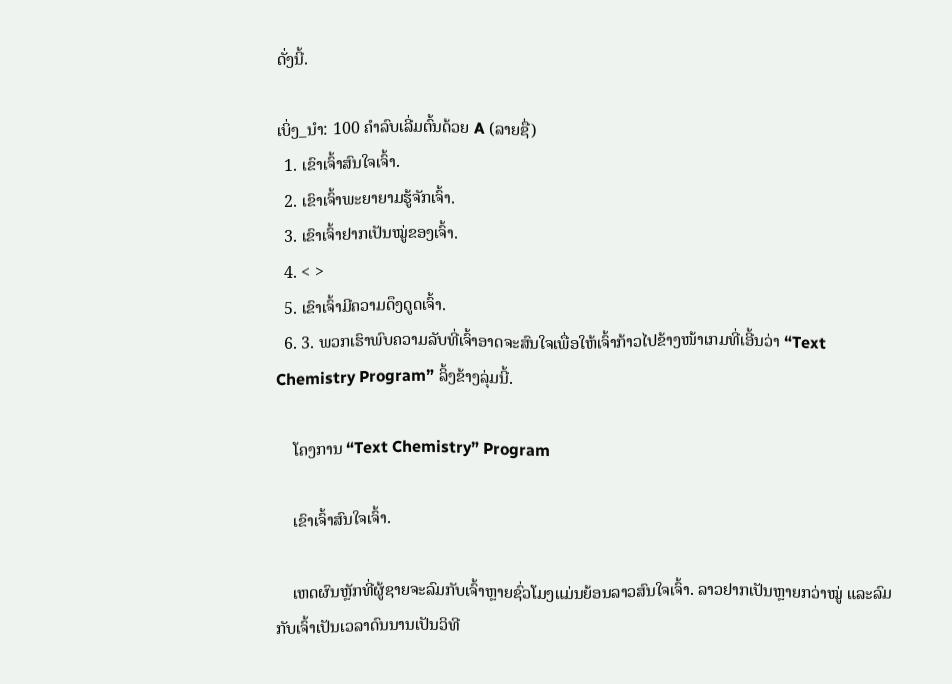ດັ່ງນີ້.

ເບິ່ງ_ນຳ: 100 ຄໍາລົບເລີ່ມຕົ້ນດ້ວຍ A (ລາຍຊື່)
  1. ເຂົາເຈົ້າສົນໃຈເຈົ້າ.
  2. ເຂົາເຈົ້າພະຍາຍາມຮູ້ຈັກເຈົ້າ.
  3. ເຂົາເຈົ້າຢາກເປັນໝູ່ຂອງເຈົ້າ.
  4. < >
  5. ເຂົາເຈົ້າມີຄວາມດຶງດູດເຈົ້າ.
  6. 3. ພວກເຮົາພົບຄວາມລັບທີ່ເຈົ້າອາດຈະສົນໃຈເພື່ອໃຫ້ເຈົ້າກ້າວໄປຂ້າງໜ້າເກມທີ່ເອີ້ນວ່າ “Text Chemistry Program” ລິ້ງຂ້າງລຸ່ມນີ້.

    ໂຄງການ “Text Chemistry” Program

    ເຂົາເຈົ້າສົນໃຈເຈົ້າ.

    ເຫດຜົນຫຼັກທີ່ຜູ້ຊາຍຈະລົມກັບເຈົ້າຫຼາຍຊົ່ວໂມງແມ່ນຍ້ອນລາວສົນໃຈເຈົ້າ. ລາວຢາກເປັນຫຼາຍກວ່າໝູ່ ແລະລົມກັບເຈົ້າເປັນເວລາດົນນານເປັນວິທີ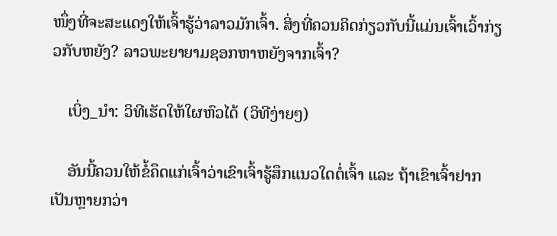ໜຶ່ງທີ່ຈະສະແດງໃຫ້ເຈົ້າຮູ້ວ່າລາວມັກເຈົ້າ. ສິ່ງທີ່ຄວນຄິດກ່ຽວກັບນີ້ແມ່ນເຈົ້າເວົ້າກ່ຽວກັບຫຍັງ? ລາວພະຍາຍາມຊອກຫາຫຍັງຈາກເຈົ້າ?

    ເບິ່ງ_ນຳ: ວິທີເຮັດໃຫ້ໃຜຫົວໄດ້ (ວິທີງ່າຍໆ)

    ອັນນີ້ຄວນໃຫ້ຂໍ້ຄຶດແກ່ເຈົ້າວ່າເຂົາເຈົ້າຮູ້ສຶກແນວໃດຕໍ່ເຈົ້າ ແລະ ຖ້າເຂົາເຈົ້າຢາກເປັນຫຼາຍກວ່າ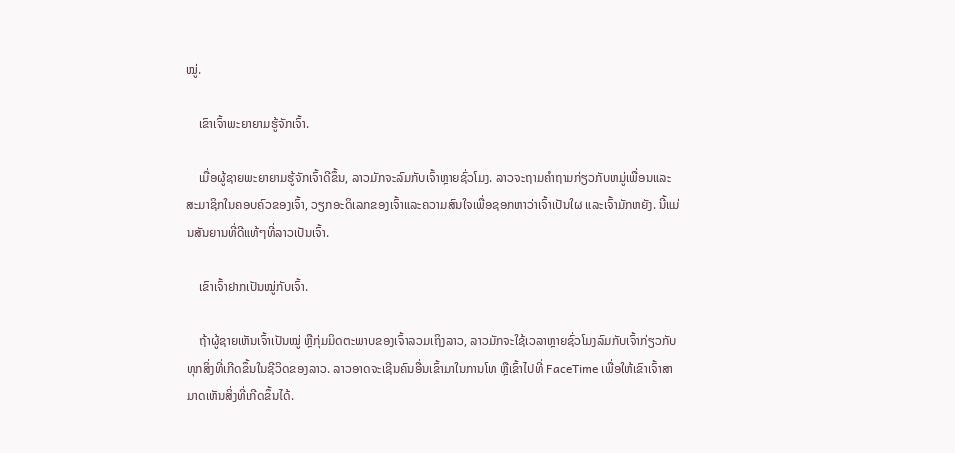ໝູ່.

    ເຂົາເຈົ້າພະຍາຍາມຮູ້ຈັກເຈົ້າ.

    ເມື່ອຜູ້ຊາຍພະຍາຍາມຮູ້ຈັກເຈົ້າດີຂຶ້ນ, ລາວມັກຈະລົມກັບເຈົ້າຫຼາຍຊົ່ວໂມງ. ລາວຈະຖາມຄໍາຖາມກ່ຽວກັບຫມູ່ເພື່ອນແລະສະມາຊິກໃນຄອບຄົວຂອງເຈົ້າ, ວຽກອະດິເລກຂອງເຈົ້າແລະຄວາມສົນໃຈເພື່ອຊອກຫາວ່າເຈົ້າເປັນໃຜ ແລະເຈົ້າມັກຫຍັງ. ນີ້ແມ່ນສັນຍານທີ່ດີແທ້ໆທີ່ລາວເປັນເຈົ້າ.

    ເຂົາເຈົ້າຢາກເປັນໝູ່ກັບເຈົ້າ.

    ຖ້າຜູ້ຊາຍເຫັນເຈົ້າເປັນໝູ່ ຫຼືກຸ່ມມິດຕະພາບຂອງເຈົ້າລວມເຖິງລາວ, ລາວມັກຈະໃຊ້ເວລາຫຼາຍຊົ່ວໂມງລົມກັບເຈົ້າກ່ຽວກັບທຸກສິ່ງທີ່ເກີດຂຶ້ນໃນຊີວິດຂອງລາວ. ລາວອາດຈະເຊີນຄົນອື່ນເຂົ້າມາໃນການໂທ ຫຼືເຂົ້າໄປທີ່ FaceTime ເພື່ອໃຫ້ເຂົາເຈົ້າສາມາດເຫັນສິ່ງທີ່ເກີດຂຶ້ນໄດ້.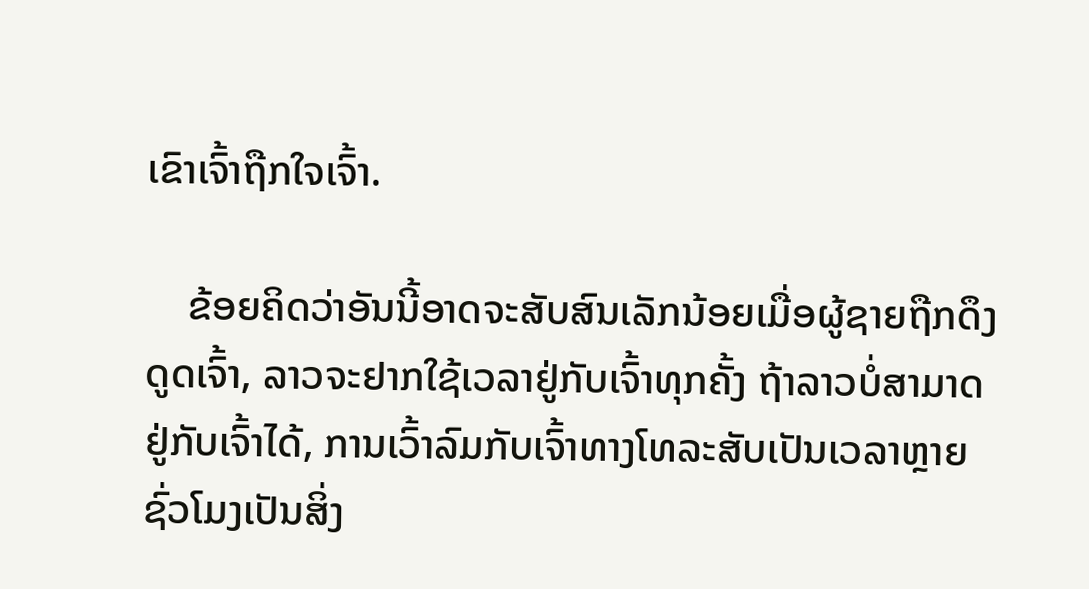ເຂົາເຈົ້າຖືກໃຈເຈົ້າ.

    ຂ້ອຍຄິດວ່າອັນນີ້ອາດຈະສັບສົນເລັກນ້ອຍເມື່ອຜູ້ຊາຍຖືກດຶງດູດເຈົ້າ, ລາວຈະຢາກໃຊ້ເວລາຢູ່ກັບເຈົ້າທຸກຄັ້ງ ຖ້າລາວບໍ່ສາມາດຢູ່ກັບເຈົ້າໄດ້, ການເວົ້າລົມກັບເຈົ້າທາງໂທລະສັບເປັນເວລາຫຼາຍຊົ່ວໂມງເປັນສິ່ງ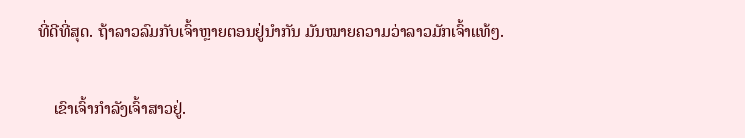ທີ່ດີທີ່ສຸດ. ຖ້າລາວລົມກັບເຈົ້າຫຼາຍຕອນຢູ່ນຳກັນ ມັນໝາຍຄວາມວ່າລາວມັກເຈົ້າແທ້ໆ.

    ເຂົາເຈົ້າກຳລັງເຈົ້າສາວຢູ່.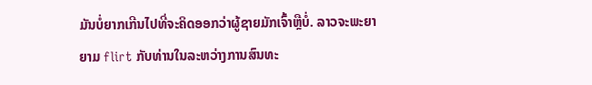ມັນບໍ່ຍາກເກີນໄປທີ່ຈະຄິດອອກວ່າຜູ້ຊາຍມັກເຈົ້າຫຼືບໍ່. ລາວຈະພະຍາຍາມ flirt ກັບທ່ານໃນລະຫວ່າງການສົນທະ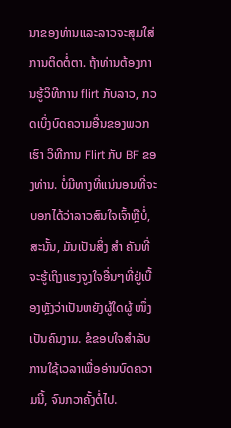ນາຂອງທ່ານແລະລາວຈະສຸມໃສ່ການຕິດຕໍ່ຕາ. ຖ້າທ່ານຕ້ອງການຮູ້ວິທີການ flirt ກັບລາວ, ກວດເບິ່ງບົດຄວາມອື່ນຂອງພວກເຮົາ ວິທີການ Flirt ກັບ BF ຂອງທ່ານ. ບໍ່ມີທາງທີ່ແນ່ນອນທີ່ຈະບອກໄດ້ວ່າລາວສົນໃຈເຈົ້າຫຼືບໍ່, ສະນັ້ນ, ມັນເປັນສິ່ງ ສຳ ຄັນທີ່ຈະຮູ້ເຖິງແຮງຈູງໃຈອື່ນໆທີ່ຢູ່ເບື້ອງຫຼັງວ່າເປັນຫຍັງຜູ້ໃດຜູ້ ໜຶ່ງ ເປັນຄົນງາມ. ຂໍຂອບໃຈສໍາລັບການໃຊ້ເວລາເພື່ອອ່ານບົດຄວາມນີ້, ຈົນກວາຄັ້ງຕໍ່ໄປ.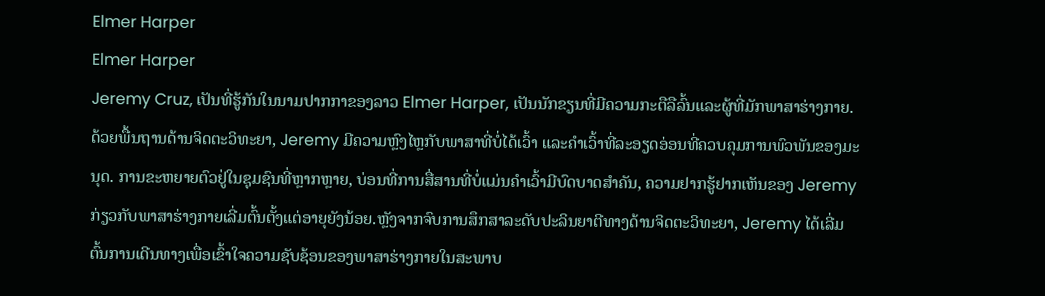Elmer Harper
Elmer Harper
Jeremy Cruz, ເປັນທີ່ຮູ້ກັນໃນນາມປາກກາຂອງລາວ Elmer Harper, ເປັນນັກຂຽນທີ່ມີຄວາມກະຕືລືລົ້ນແລະຜູ້ທີ່ມັກພາສາຮ່າງກາຍ. ດ້ວຍພື້ນຖານດ້ານຈິດຕະວິທະຍາ, Jeremy ມີຄວາມຫຼົງໄຫຼກັບພາສາທີ່ບໍ່ໄດ້ເວົ້າ ແລະຄຳເວົ້າທີ່ລະອຽດອ່ອນທີ່ຄວບຄຸມການພົວພັນຂອງມະນຸດ. ການຂະຫຍາຍຕົວຢູ່ໃນຊຸມຊົນທີ່ຫຼາກຫຼາຍ, ບ່ອນທີ່ການສື່ສານທີ່ບໍ່ແມ່ນຄໍາເວົ້າມີບົດບາດສໍາຄັນ, ຄວາມຢາກຮູ້ຢາກເຫັນຂອງ Jeremy ກ່ຽວກັບພາສາຮ່າງກາຍເລີ່ມຕົ້ນຕັ້ງແຕ່ອາຍຸຍັງນ້ອຍ.ຫຼັງຈາກຈົບການສຶກສາລະດັບປະລິນຍາຕີທາງດ້ານຈິດຕະວິທະຍາ, Jeremy ໄດ້ເລີ່ມຕົ້ນການເດີນທາງເພື່ອເຂົ້າໃຈຄວາມຊັບຊ້ອນຂອງພາສາຮ່າງກາຍໃນສະພາບ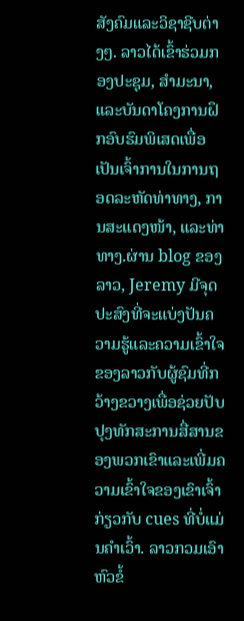ສັງຄົມແລະວິຊາຊີບຕ່າງໆ. ລາວໄດ້ເຂົ້າຮ່ວມກອງປະຊຸມ, ສຳມະນາ, ແລະບັນດາໂຄງການຝຶກອົບຮົມພິເສດເພື່ອເປັນເຈົ້າການໃນການຖອດລະຫັດທ່າທາງ, ການສະແດງໜ້າ, ແລະທ່າທາງ.ຜ່ານ blog ຂອງລາວ, Jeremy ມີຈຸດປະສົງທີ່ຈະແບ່ງປັນຄວາມຮູ້ແລະຄວາມເຂົ້າໃຈຂອງລາວກັບຜູ້ຊົມທີ່ກວ້າງຂວາງເພື່ອຊ່ວຍປັບປຸງທັກສະການສື່ສານຂອງພວກເຂົາແລະເພີ່ມຄວາມເຂົ້າໃຈຂອງເຂົາເຈົ້າກ່ຽວກັບ cues ທີ່ບໍ່ແມ່ນຄໍາເວົ້າ. ລາວກວມເອົາຫົວຂໍ້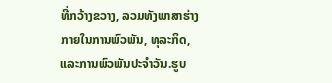ທີ່ກວ້າງຂວາງ, ລວມທັງພາສາຮ່າງກາຍໃນການພົວພັນ, ທຸລະກິດ, ແລະການພົວພັນປະຈໍາວັນ.ຮູບ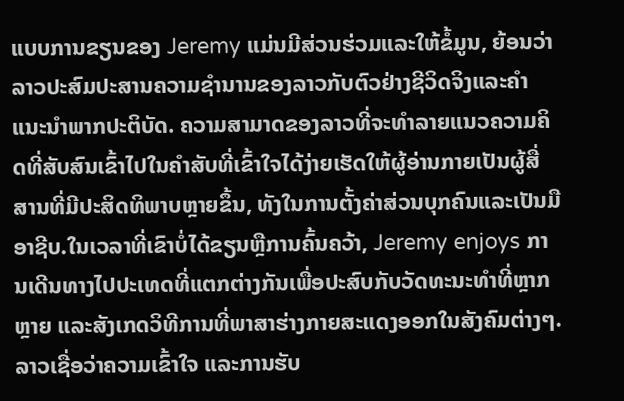ແບບການຂຽນຂອງ Jeremy ແມ່ນມີສ່ວນຮ່ວມແລະໃຫ້ຂໍ້ມູນ, ຍ້ອນວ່າລາວປະສົມປະສານຄວາມຊໍານານຂອງລາວກັບຕົວຢ່າງຊີວິດຈິງແລະຄໍາແນະນໍາພາກປະຕິບັດ. ຄວາມສາມາດຂອງລາວທີ່ຈະທໍາລາຍແນວຄວາມຄິດທີ່ສັບສົນເຂົ້າໄປໃນຄໍາສັບທີ່ເຂົ້າໃຈໄດ້ງ່າຍເຮັດໃຫ້ຜູ້ອ່ານກາຍເປັນຜູ້ສື່ສານທີ່ມີປະສິດທິພາບຫຼາຍຂຶ້ນ, ທັງໃນການຕັ້ງຄ່າສ່ວນບຸກຄົນແລະເປັນມືອາຊີບ.ໃນເວລາທີ່ເຂົາບໍ່ໄດ້ຂຽນຫຼືການຄົ້ນຄວ້າ, Jeremy enjoys ການເດີນທາງໄປປະເທດທີ່ແຕກຕ່າງກັນເພື່ອປະສົບກັບວັດທະນະທໍາທີ່ຫຼາກຫຼາຍ ແລະສັງເກດວິທີການທີ່ພາສາຮ່າງກາຍສະແດງອອກໃນສັງຄົມຕ່າງໆ. ລາວເຊື່ອວ່າຄວາມເຂົ້າໃຈ ແລະການຮັບ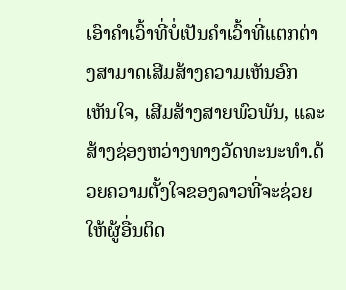ເອົາຄຳເວົ້າທີ່ບໍ່ເປັນຄຳເວົ້າທີ່ແຕກຕ່າງສາມາດເສີມສ້າງຄວາມເຫັນອົກເຫັນໃຈ, ເສີມສ້າງສາຍພົວພັນ, ແລະສ້າງຊ່ອງຫວ່າງທາງວັດທະນະທໍາ.ດ້ວຍຄວາມຕັ້ງໃຈຂອງລາວທີ່ຈະຊ່ວຍໃຫ້ຜູ້ອື່ນຕິດ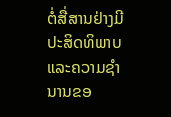ຕໍ່ສື່ສານຢ່າງມີປະສິດທິພາບແລະຄວາມຊໍານານຂອ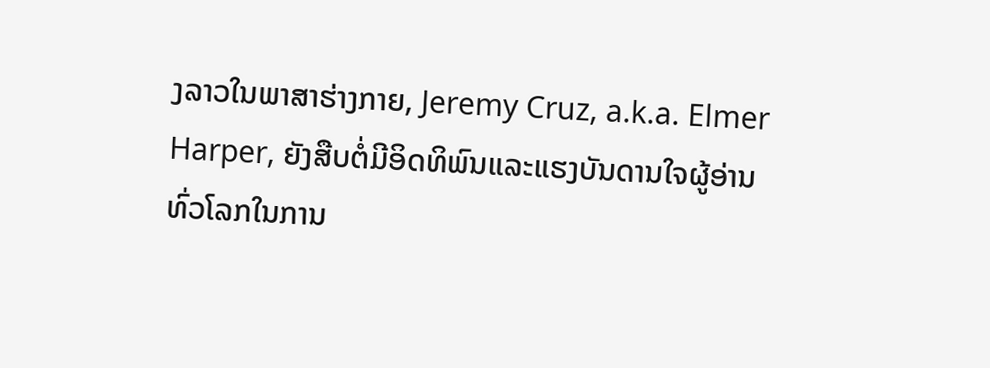ງລາວໃນພາສາຮ່າງກາຍ, Jeremy Cruz, a.k.a. Elmer Harper, ຍັງສືບຕໍ່ມີອິດທິພົນແລະແຮງບັນດານໃຈຜູ້ອ່ານທົ່ວໂລກໃນການ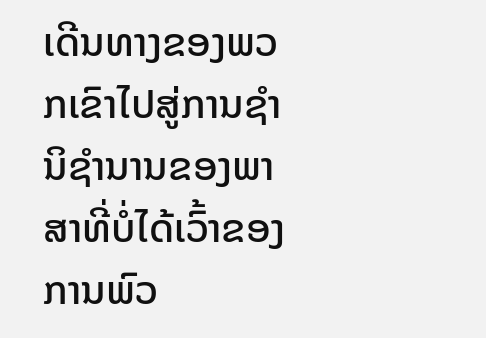ເດີນທາງຂອງພວກເຂົາໄປສູ່ການຊໍານິຊໍານານຂອງພາສາທີ່ບໍ່ໄດ້ເວົ້າຂອງການພົວ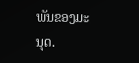ພັນຂອງມະນຸດ.